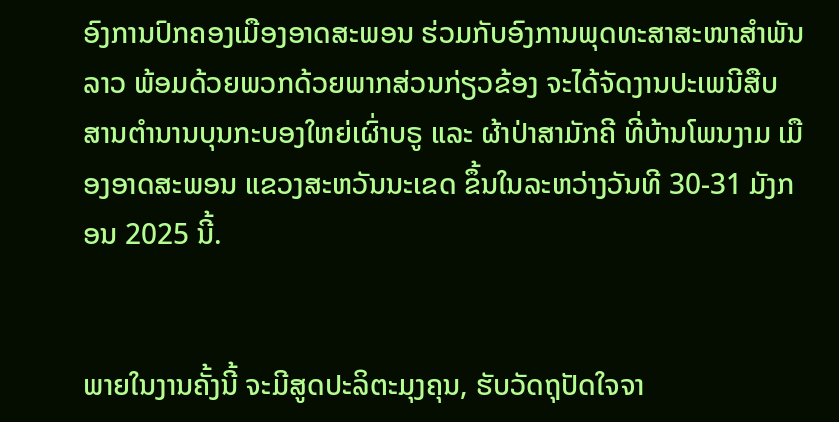ອົງການປົກຄອງເມືອງອາດສະພອນ ຮ່ວມກັບອົງການພຸດທະສາສະໜາສຳພັນລາວ ພ້ອມດ້ວຍພວກດ້ວຍພາກສ່ວນກ່ຽວຂ້ອງ ຈະໄດ້ຈັດງານປະເພນີສືບສານຕຳນານບຸນກະບອງໃຫຍ່ເຜົ່າບຣູ ແລະ ຜ້າປ່າສາມັກຄີ ທີ່ບ້ານໂພນງາມ ເມືອງອາດສະພອນ ແຂວງສະຫວັນນະເຂດ ຂຶ້ນໃນລະຫວ່າງວັນທີ 30-31 ມັງກອນ 2025 ນີ້.


ພາຍໃນງານຄັ້ງນີ້ ຈະມີສູດປະລິຕະມຸງຄຸນ, ຮັບວັດຖຸປັດໃຈຈາ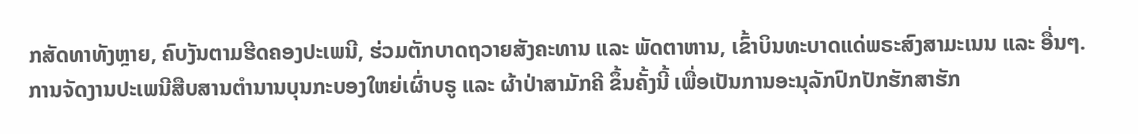ກສັດທາທັງຫຼາຍ, ຄົບງັນຕາມຮີດຄອງປະເພນີ, ຮ່ວມຕັກບາດຖວາຍສັງຄະທານ ແລະ ພັດຕາຫານ, ເຂົ້າບິນທະບາດແດ່ພຣະສົງສາມະເນນ ແລະ ອື່ນໆ.
ການຈັດງານປະເພນີສືບສານຕຳນານບຸນກະບອງໃຫຍ່ເຜົ່າບຣູ ແລະ ຜ້າປ່າສາມັກຄີ ຂຶ້ນຄັ້ງນີ້ ເພື່ອເປັນການອະນຸລັກປົກປັກຮັກສາຮັກ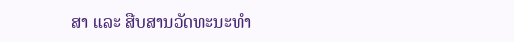ສາ ແລະ ສືບສານວັດທະນະທໍາ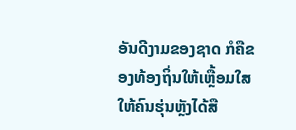ອັນດີງາມຂອງຊາດ ກໍຄືຂອງທ້ອງຖິ່ນໃຫ້ເຫຼື້ອມໃສ ໃຫ້ຄົນຮຸ່ນຫຼັງໄດ້ສື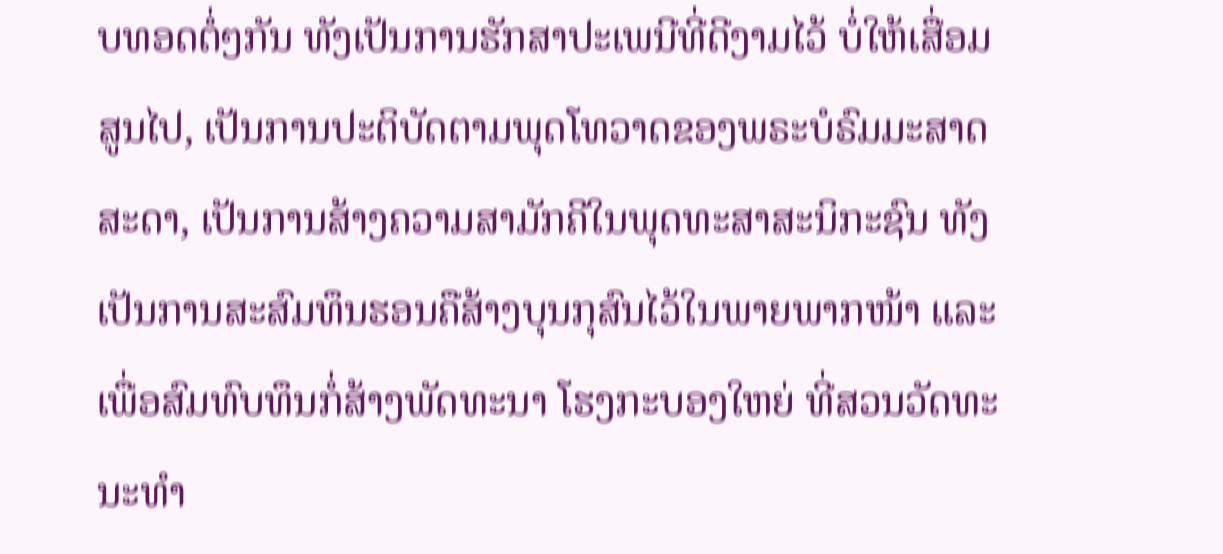ບທອດຕໍ່ໆກັນ ທັງເປັນການຮັກສາປະເພນີທີ່ດີງາມໄວ້ ບໍ່ໃຫ້ເສື່ອມສູນໄປ, ເປັນການປະຕິບັດຕາມພຸດໂທວາດຂອງພຣະບໍຣົມມະສາດສະດາ, ເປັນການສ້າງຄວາມສາມັກຄີໃນພຸດທະສາສະນິກະຊົນ ທັງເປັນການສະສົມທຶນຮອນຄືສ້າງບຸນກຸສົນໄວ້ໃນພາຍພາກໜ້າ ແລະ ເພື່ອສົມທົບທຶນກໍ່ສ້າງພັດທະນາ ໂຮງກະບອງໃຫຍ່ ທີ່ສວນວັດທະນະທຳ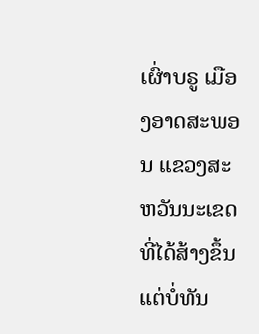ເຜົ່າບຣູ ເມືອງອາດສະພອນ ແຂວງສະຫວັນນະເຂດ ທີ່ໄດ້ສ້າງຂຶ້ນແຕ່ບໍ່ທັນ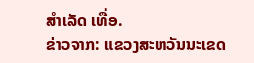ສໍາເລັດ ເທື່ອ.
ຂ່າວຈາກ: ແຂວງສະຫວັນນະເຂດ